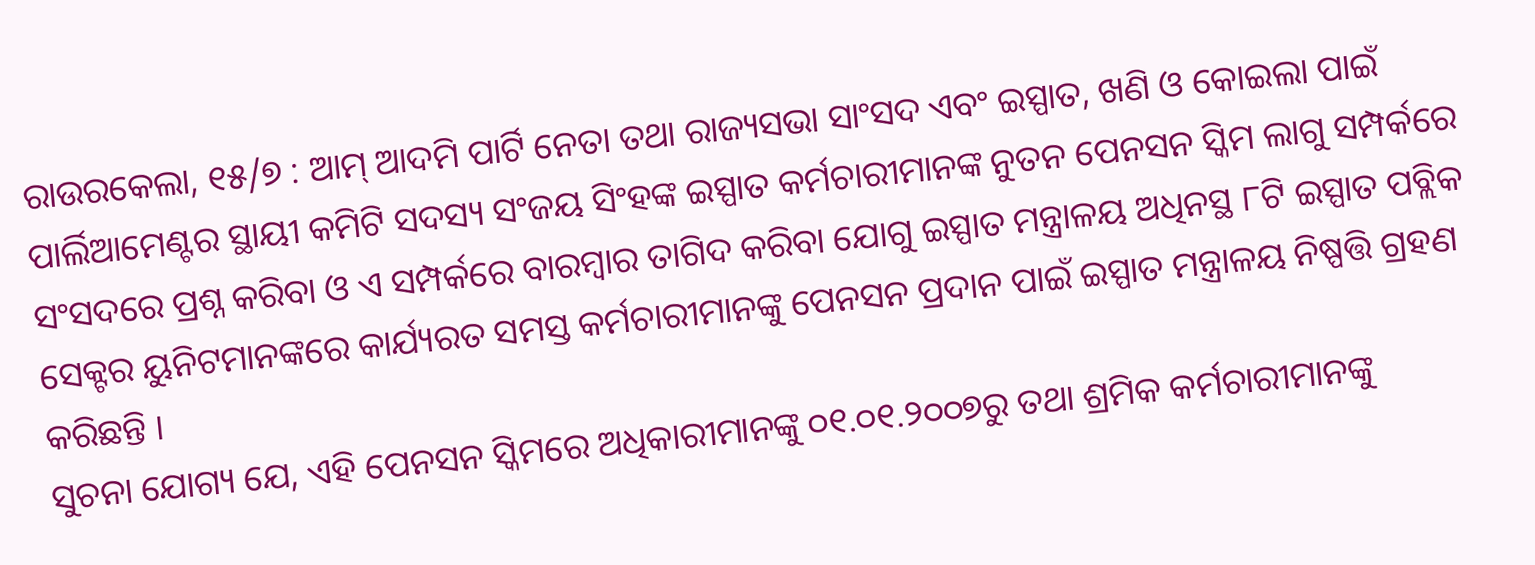ରାଉରକେଲା, ୧୫/୭ : ଆମ୍ ଆଦମି ପାର୍ଟି ନେତା ତଥା ରାଜ୍ୟସଭା ସାଂସଦ ଏବଂ ଇସ୍ପାତ, ଖଣି ଓ କୋଇଲା ପାଇଁ ପାର୍ଲିଆମେଣ୍ଟର ସ୍ଥାୟୀ କମିଟି ସଦସ୍ୟ ସଂଜୟ ସିଂହଙ୍କ ଇସ୍ପାତ କର୍ମଚାରୀମାନଙ୍କ ନୁତନ ପେନସନ ସ୍କିମ ଲାଗୁ ସମ୍ପର୍କରେ ସଂସଦରେ ପ୍ରଶ୍ନ କରିବା ଓ ଏ ସମ୍ପର୍କରେ ବାରମ୍ବାର ତାଗିଦ କରିବା ଯୋଗୁ ଇସ୍ପାତ ମନ୍ତ୍ରାଳୟ ଅଧିନସ୍ଥ ୮ଟି ଇସ୍ପାତ ପବ୍ଲିକ ସେକ୍ଟର ୟୁନିଟମାନଙ୍କରେ କାର୍ଯ୍ୟରତ ସମସ୍ତ କର୍ମଚାରୀମାନଙ୍କୁ ପେନସନ ପ୍ରଦାନ ପାଇଁ ଇସ୍ପାତ ମନ୍ତ୍ରାଳୟ ନିଷ୍ପତ୍ତି ଗ୍ରହଣ କରିଛନ୍ତି ।
ସୁଚନା ଯୋଗ୍ୟ ଯେ, ଏହି ପେନସନ ସ୍କିମରେ ଅଧିକାରୀମାନଙ୍କୁ ୦୧.୦୧.୨୦୦୭ରୁ ତଥା ଶ୍ରମିକ କର୍ମଚାରୀମାନଙ୍କୁ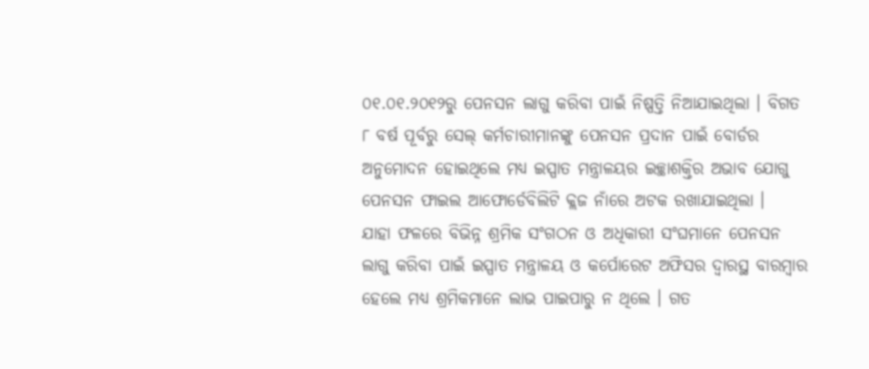୦୧.୦୧.୨୦୧୨ରୁ ପେନସନ ଲାଗୁ କରିବା ପାଇଁ ନିଷ୍ପତ୍ତି ନିଆଯାଇଥିଲା । ବିଗତ ୮ ବର୍ଷ ପୂର୍ବରୁ ସେଲ୍ କର୍ମଚାରୀମାନଙ୍କୁ ପେନସନ ପ୍ରଦାନ ପାଇଁ ବୋର୍ଡର ଅନୁମୋଦନ ହୋଇଥିଲେ ମଧ୍ୟ ଇସ୍ପାତ ମନ୍ତ୍ରାଳୟର ଇଚ୍ଛାଶକ୍ତିର ଅଭାବ ଯୋଗୁ ପେନସନ ଫାଇଲ ଆଫୋର୍ଡେବିଲିଟି କ୍ଲଜ ନାଁରେ ଅଟକ ରଖାଯାଇଥିଲା ।
ଯାହା ଫଳରେ ବିଭିନ୍ନ ଶ୍ରମିକ ସଂଗଠନ ଓ ଅଧିକାରୀ ସଂଘମାନେ ପେନସନ ଲାଗୁ କରିବା ପାଇଁ ଇସ୍ପାତ ମନ୍ତ୍ରାଳୟ ଓ କର୍ପୋରେଟ ଅଫିସର ଦ୍ୱାରସ୍ଥ ବାରମ୍ବାର ହେଲେ ମଧ୍ୟ ଶ୍ରମିକମାନେ ଲାଭ ପାଇପାରୁ ନ ଥିଲେ । ଗତ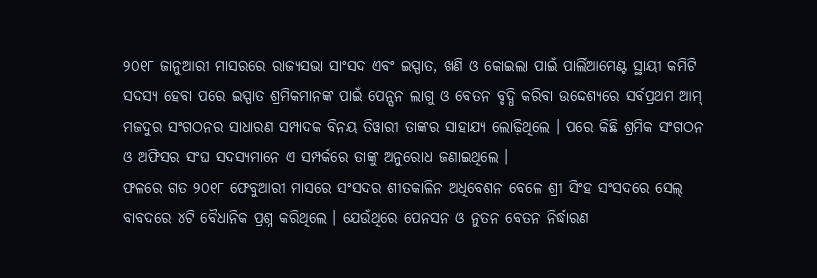୨୦୧୮ ଜାନୁଆରୀ ମାସରରେ ରାଜ୍ୟସଭା ସାଂସଦ ଏବଂ ଇସ୍ପାତ, ଖଣି ଓ କୋଇଲା ପାଇଁ ପାର୍ଲିଆମେଣ୍ଟ ସ୍ଥାୟୀ କମିଟି ସଦସ୍ୟ ହେବା ପରେ ଇସ୍ପାତ ଶ୍ରମିକମାନଙ୍କ ପାଇଁ ପେନ୍ସନ ଲାଗୁ ଓ ବେତନ ବୃଦ୍ଧି କରିବା ଉଦ୍ଦେଶ୍ୟରେ ସର୍ବପ୍ରଥମ ଆମ୍ ମଜଦୁର ସଂଗଠନର ସାଧାରଣ ସମ୍ପାଦକ ବିନୟ ତିୱାରୀ ତାଙ୍କର ସାହାଯ୍ୟ ଲୋଢ଼ିଥିଲେ । ପରେ କିଛି ଶ୍ରମିକ ସଂଗଠନ ଓ ଅଫିସର ସଂଘ ସଦସ୍ୟମାନେ ଏ ସମ୍ପର୍କରେ ତାଙ୍କୁ ଅନୁରୋଧ ଜଣାଇଥିଲେ ।
ଫଳରେ ଗତ ୨୦୧୮ ଫେବୁଆରୀ ମାସରେ ସଂସଦର ଶୀତକାଳିନ ଅଧିବେଶନ ବେଳେ ଶ୍ରୀ ସିଂହ ସଂସଦରେ ସେଲ୍ ବାବଦରେ ୪ଟି ବୈଧାନିକ ପ୍ରଶ୍ନ କରିଥିଲେ । ଯେଉଁଥିରେ ପେନସନ ଓ ନୁତନ ବେତନ ନିର୍ଦ୍ଧାରଣ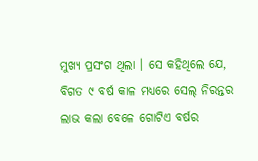ମୁଖ୍ୟ ପ୍ରସଂଗ ଥିଲା । ସେ କହିଥିଲେ ଯେ, ବିଗତ ୯ ବର୍ଷ କାଳ ମଧ୍ୟରେ ସେଲ୍ ନିରନ୍ତର ଲାଭ କଲା ବେଳେ ଗୋଟିଏ ବର୍ଷର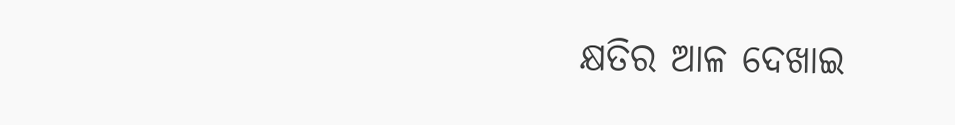କ୍ଷତିର ଆଳ ଦେଖାଇ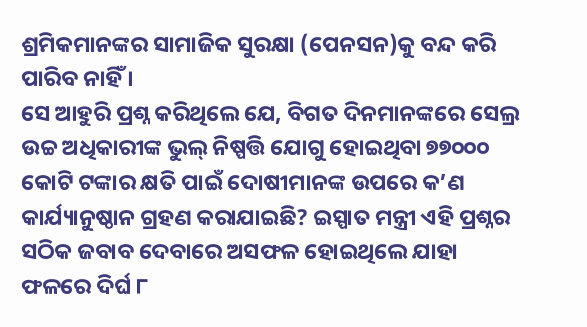ଶ୍ରମିକମାନଙ୍କର ସାମାଜିକ ସୁରକ୍ଷା (ପେନସନ)କୁ ବନ୍ଦ କରି ପାରିବ ନାହିଁ ।
ସେ ଆହୁରି ପ୍ରଶ୍ନ କରିଥିଲେ ଯେ, ବିଗତ ଦିନମାନଙ୍କରେ ସେଲ୍ର ଉଚ୍ଚ ଅଧିକାରୀଙ୍କ ଭୁଲ୍ ନିଷ୍ପତ୍ତି ଯୋଗୁ ହୋଇଥିବା ୭୭୦୦୦ କୋଟି ଟଙ୍କାର କ୍ଷତି ପାଇଁ ଦୋଷୀମାନଙ୍କ ଉପରେ କ’ଣ କାର୍ଯ୍ୟାନୁଷ୍ଠାନ ଗ୍ରହଣ କରାଯାଇଛି? ଇସ୍ପାତ ମନ୍ତ୍ରୀ ଏହି ପ୍ରଶ୍ନର ସଠିକ ଜବାବ ଦେବାରେ ଅସଫଳ ହୋଇଥିଲେ ଯାହା ଫଳରେ ଦିର୍ଘ ୮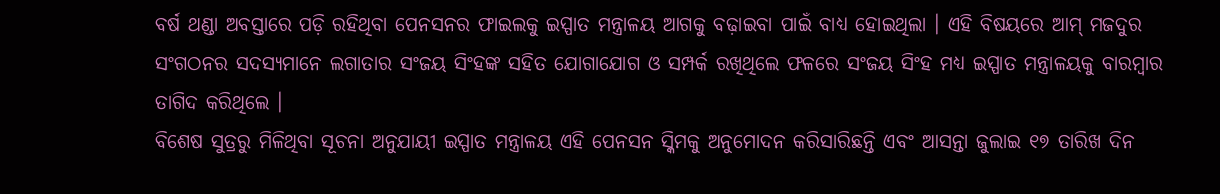ବର୍ଷ ଥଣ୍ଡା ଅବସ୍ତାରେ ପଡ଼ି ରହିଥିବା ପେନସନର ଫାଇଲକୁ ଇସ୍ପାତ ମନ୍ତ୍ରାଳୟ ଆଗକୁ ବଢ଼ାଇବା ପାଇଁ ବାଧ୍ୟ ହୋଇଥିଲା । ଏହି ବିଷୟରେ ଆମ୍ ମଜଦୁର ସଂଗଠନର ସଦସ୍ୟମାନେ ଲଗାତାର ସଂଜୟ ସିଂହଙ୍କ ସହିତ ଯୋଗାଯୋଗ ଓ ସମ୍ପର୍କ ରଖିଥିଲେ ଫଳରେ ସଂଜୟ ସିଂହ ମଧ୍ୟ ଇସ୍ପାତ ମନ୍ତ୍ରାଳୟକୁ ବାରମ୍ବାର ତାଗିଦ କରିଥିଲେ ।
ବିଶେଷ ସୁତ୍ରରୁ ମିଳିଥିବା ସୂଚନା ଅନୁଯାୟୀ ଇସ୍ପାତ ମନ୍ତ୍ରାଳୟ ଏହି ପେନସନ ସ୍କିମକୁ ଅନୁମୋଦନ କରିସାରିଛନ୍ତି ଏବଂ ଆସନ୍ତା ଜୁଲାଇ ୧୭ ତାରିଖ ଦିନ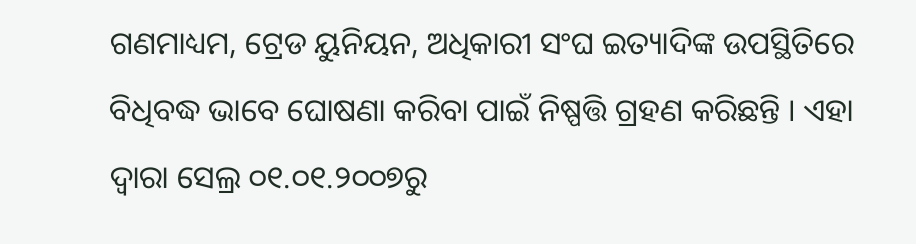ଗଣମାଧ୍ୟମ, ଟ୍ରେଡ ୟୁନିୟନ, ଅଧିକାରୀ ସଂଘ ଇତ୍ୟାଦିଙ୍କ ଉପସ୍ଥିତିରେ ବିଧିବଦ୍ଧ ଭାବେ ଘୋଷଣା କରିବା ପାଇଁ ନିଷ୍ପତ୍ତି ଗ୍ରହଣ କରିଛନ୍ତି । ଏହା ଦ୍ୱାରା ସେଲ୍ର ୦୧.୦୧.୨୦୦୭ରୁ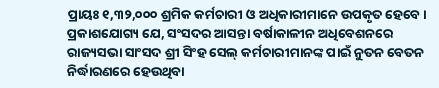ପ୍ରାୟଃ ୧,୩୨,୦୦୦ ଶ୍ରମିକ କର୍ମଚାରୀ ଓ ଅଧିକାରୀମାନେ ଉପକୃତ ହେବେ ।
ପ୍ରକାଶଯୋଗ୍ୟ ଯେ, ସଂସଦର ଆସନ୍ତା ବର୍ଷାକାଳୀନ ଅଧିବେଶନରେ ରାଜ୍ୟସଭା ସାଂସଦ ଶ୍ରୀ ସିଂହ ସେଲ୍ କର୍ମଚାରୀମାନଙ୍କ ପାଇଁ ନୁତନ ବେତନ ନିର୍ଦ୍ଧାରଣରେ ହେଉଥିବା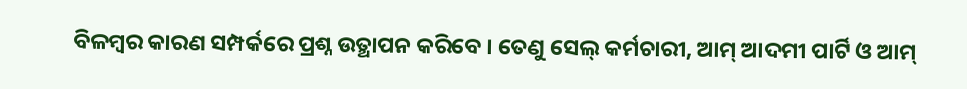ବିଳମ୍ବର କାରଣ ସମ୍ପର୍କରେ ପ୍ରଶ୍ନ ଉତ୍ଥାପନ କରିବେ । ତେଣୁ ସେଲ୍ କର୍ମଚାରୀ, ଆମ୍ ଆଦମୀ ପାର୍ଟି ଓ ଆମ୍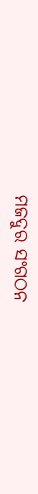ମଜଦୁର ସଂଗଠନ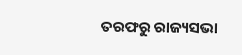ତରଫରୁ ରାଜ୍ୟସଭା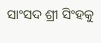ସାଂସଦ ଶ୍ରୀ ସିଂହକୁ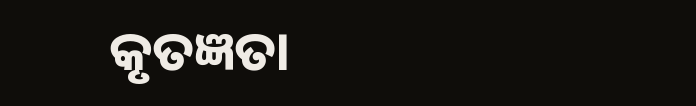କୃତଜ୍ଞତା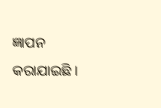ଜ୍ଞାପନ କରାଯାଇଛି ।